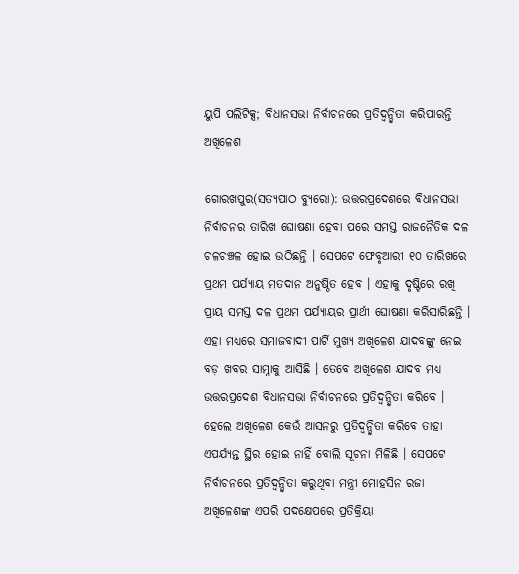ୟୁପି ପଲିଟିକ୍ସ; ବିଧାନସଭା ନିର୍ବାଚନରେ ପ୍ରତିଦ୍ୱନ୍ଦ୍ୱିତା କରିପାରନ୍ତି ଅଖିଳେଶ

ଗୋରଖପୁର(ସତ୍ୟପାଠ ବ୍ୟୁରୋ): ଉତ୍ତରପ୍ରଦେଶରେ ବିଧାନସଭା ନିର୍ବାଚନର ତାରିଖ ଘୋଷଣା ହେବା ପରେ ସମସ୍ତ ରାଜନୈତିକ ଦଳ ଚଳଚଞ୍ଚଳ ହୋଇ ଉଠିଛନ୍ତି । ସେପଟେ ଫେବୃଆରୀ ୧୦ ତାରିଖରେ ପ୍ରଥମ ପର୍ଯ୍ୟାୟ ମତଦାନ ଅନୁଷ୍ଠିତ ହେବ । ଏହାକୁ ଦୃଷ୍ଟିରେ ରଖି ପ୍ରାୟ ସମସ୍ତ ଦଳ ପ୍ରଥମ ପର୍ଯ୍ୟାୟର ପ୍ରାର୍ଥୀ ଘୋଷଣା କରିସାରିଛନ୍ତି । ଏହା ମଧ୍ୟରେ ସମାଜବାଦୀ ପାର୍ଟି ମୁଖ୍ୟ ଅଖିଳେଶ ଯାଦବଙ୍କୁ ନେଇ ବଡ଼ ଖବର ସାମ୍ନାକୁ ଆସିଛି । ତେବେ ଅଖିଳେଶ ଯାଦବ ମଧ୍ୟ ଉତ୍ତରପ୍ରଦେଶ ବିଧାନସଭା ନିର୍ବାଚନରେ ପ୍ରତିଦ୍ୱନ୍ଦ୍ୱିତା କରିବେ । ହେଲେ ଅଖିଳେଶ କେଉଁ ଆସନରୁ ପ୍ରତିଦ୍ୱନ୍ଦ୍ୱିତା କରିବେ ତାହା ଏପର୍ଯ୍ୟନ୍ତ ସ୍ଥିର ହୋଇ ନାହିଁ ବୋଲି ସୂଚନା ମିଳିଛି । ସେପଟେ ନିର୍ବାଚନରେ ପ୍ରତିଦ୍ୱନ୍ଦ୍ୱିତା କରୁଥିବା ମନ୍ତ୍ରୀ ମୋହସିନ ରଜା ଅଖିଳେଶଙ୍କ ଏପରି ପଦକ୍ଷେପରେ ପ୍ରତିକ୍ରିୟା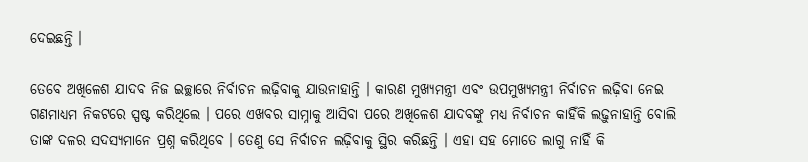ଦେଇଛନ୍ତି ।

ତେବେ ଅଖିଳେଶ ଯାଦବ ନିଜ ଇଚ୍ଛାରେ ନିର୍ବାଚନ ଲଢ଼ିବାକୁ ଯାଉନାହାନ୍ତି । କାରଣ ମୁଖ୍ୟମନ୍ତ୍ରୀ ଏବଂ ଉପମୁଖ୍ୟମନ୍ତ୍ରୀ ନିର୍ବାଚନ ଲଢ଼ିବା ନେଇ ଗଣମାଧ୍ୟମ ନିକଟରେ ସ୍ପଷ୍ଟ କରିଥିଲେ । ପରେ ଏଖବର ସାମ୍ନାକୁ ଆସିବା ପରେ ଅଖିଳେଶ ଯାଦବଙ୍କୁ ମଧ୍ୟ ନିର୍ବାଚନ କାହିଁକି ଲଢ଼ୁନାହାନ୍ତି ବୋଲି ତାଙ୍କ ଦଳର ସଦସ୍ୟମାନେ ପ୍ରଶ୍ନ କରିଥିବେ । ତେଣୁ ସେ ନିର୍ବାଚନ ଲଢ଼ିବାକୁ ସ୍ଥିର କରିଛନ୍ତି । ଏହା ସହ ମୋତେ ଲାଗୁ ନାହିଁ କି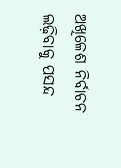ଅଖିଳେଶ ନିର୍ବାଚନ ଲଢ଼ିବାକୁ ପସନ୍ଦ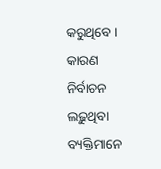କରୁଥିବେ । କାରଣ ନିର୍ବାଚନ ଲଢ଼ୁଥିବା ବ୍ୟକ୍ତିମାନେ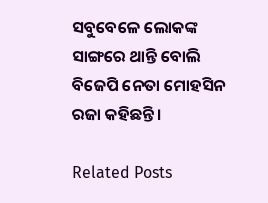ସବୁବେଳେ ଲୋକଙ୍କ ସାଙ୍ଗରେ ଥାନ୍ତି ବୋଲି ବିଜେପି ନେତା ମୋହସିନ ରଜା କହିଛନ୍ତି ।

Related Posts